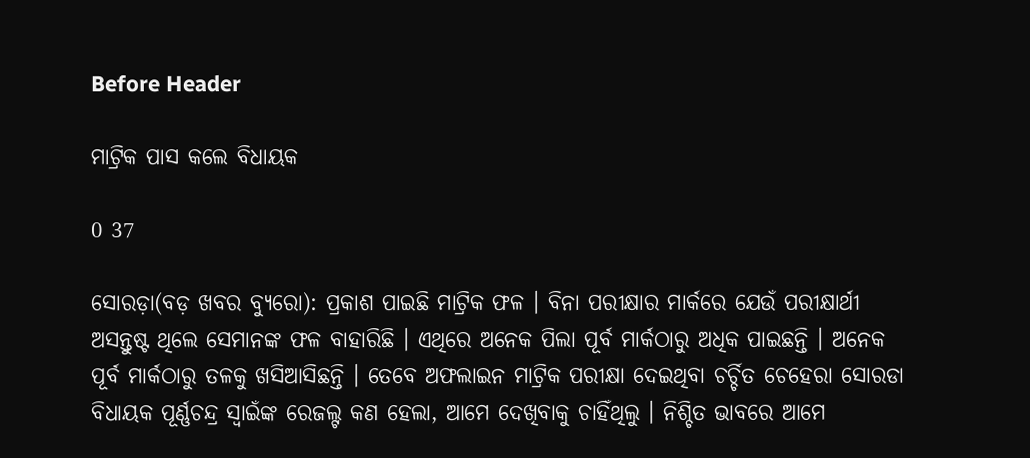Before Header

ମାଟ୍ରିକ ପାସ କଲେ ବିଧାୟକ

0 37

ସୋରଡ଼ା(ବଡ଼ ଖବର ବ୍ୟୁରୋ): ପ୍ରକାଶ ପାଇଛି ମାଟ୍ରିକ ଫଳ । ବିନା ପରୀକ୍ଷାର ମାର୍କରେ ଯେଉଁ ପରୀକ୍ଷାର୍ଥୀ ଅସନ୍ତୁଷ୍ଟ ଥିଲେ ସେମାନଙ୍କ ଫଳ ବାହାରିଛି । ଏଥିରେ ଅନେକ ପିଲା ପୂର୍ବ ମାର୍କଠାରୁ ଅଧିକ ପାଇଛନ୍ତି । ଅନେକ ପୂର୍ବ ମାର୍କଠାରୁ ତଳକୁ ଖସିଆସିଛନ୍ତି । ତେବେ ଅଫଲାଇନ ମାଟ୍ରିକ ପରୀକ୍ଷା ଦେଇଥିବା ଚର୍ଚ୍ଚିତ ଚେହେରା ସୋରଡା ବିଧାୟକ ପୂର୍ଣ୍ଣଚନ୍ଦ୍ର ସ୍ୱାଇଁଙ୍କ ରେଜଲ୍ଟ କଣ ହେଲା, ଆମେ ଦେଖିବାକୁ ଚାହିଁଥିଲୁ । ନିଶ୍ଚିତ ଭାବରେ ଆମେ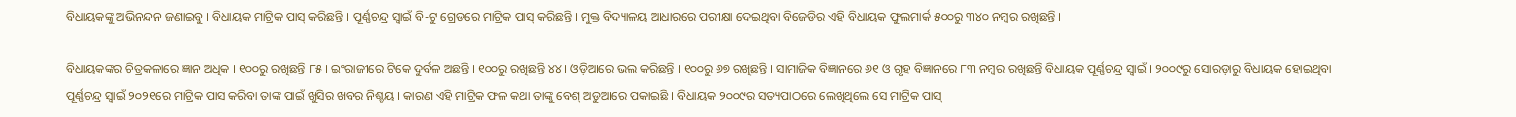ବିଧାୟକଙ୍କୁ ଅଭିନନ୍ଦନ ଜଣାଇବୁ । ବିଧାୟକ ମାଟ୍ରିକ ପାସ୍ କରିଛନ୍ତି । ପୂର୍ଣ୍ଣଚନ୍ଦ୍ର ସ୍ୱାଇଁ ବି-ଟୁ ଗ୍ରେଡରେ ମାଟ୍ରିକ ପାସ୍ କରିଛନ୍ତି । ମୁକ୍ତ ବିଦ୍ୟାଳୟ ଆଧାରରେ ପରୀକ୍ଷା ଦେଇଥିବା ବିଜେଡିର ଏହି ବିଧାୟକ ଫୁଲମାର୍କ ୫୦୦ରୁ ୩୪୦ ନମ୍ବର ରଖିଛନ୍ତି ।

ବିଧାୟକଙ୍କର ଚିତ୍ରକଳାରେ ଜ୍ଞାନ ଅଧିକ । ୧୦୦ରୁ ରଖିଛନ୍ତି ୮୫ । ଇଂରାଜୀରେ ଟିକେ ଦୁର୍ବଳ ଅଛନ୍ତି । ୧୦୦ରୁ ରଖିଛନ୍ତି ୪୪ । ଓଡ଼ିଆରେ ଭଲ କରିଛନ୍ତି । ୧୦୦ରୁ ୬୭ ରଖିଛନ୍ତି । ସାମାଜିକ ବିଜ୍ଞାନରେ ୬୧ ଓ ଗୃହ ବିଜ୍ଞାନରେ ୮୩ ନମ୍ବର ରଖିଛନ୍ତି ବିଧାୟକ ପୂର୍ଣ୍ଣଚନ୍ଦ୍ର ସ୍ୱାଇଁ । ୨୦୦୯ରୁ ସୋରଡ଼ାରୁ ବିଧାୟକ ହୋଇଥିବା ପୂର୍ଣ୍ଣଚନ୍ଦ୍ର ସ୍ୱାଇଁ ୨୦୨୧ରେ ମାଟ୍ରିକ ପାସ କରିବା ତାଙ୍କ ପାଇଁ ଖୁସିର ଖବର ନିଶ୍ଚୟ । କାରଣ ଏହି ମାଟ୍ରିକ ଫଳ କଥା ତାଙ୍କୁ ବେଶ୍ ଅଡୁଆରେ ପକାଇଛି । ବିଧାୟକ ୨୦୦୯ର ସତ୍ୟପାଠରେ ଲେଖିଥିଲେ ସେ ମାଟ୍ରିକ ପାସ୍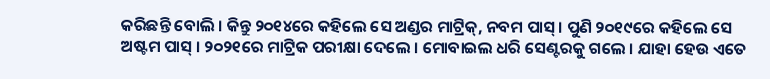କରିଛନ୍ତି ବୋଲି । କିନ୍ତୁ ୨୦୧୪ରେ କହିଲେ ସେ ଅଣ୍ଡର ମାଟ୍ରିକ୍, ନବମ ପାସ୍ । ପୁଣି ୨୦୧୯ରେ କହିଲେ ସେ ଅଷ୍ଟମ ପାସ୍ । ୨୦୨୧ରେ ମାଟ୍ରିକ ପରୀକ୍ଷା ଦେଲେ । ମୋବାଇଲ ଧରି ସେଣ୍ଟରକୁ ଗଲେ । ଯାହା ହେଉ ଏତେ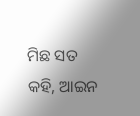ମିଛ ସତ କହି, ଆଇନ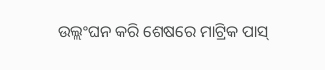ଉଲ୍ଲଂଘନ କରି ଶେଷରେ ମାଟ୍ରିକ ପାସ୍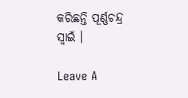କରିଛନ୍ତି ପୂର୍ଣ୍ଣଚନ୍ଦ୍ର ସ୍ୱାଇଁ ।

Leave A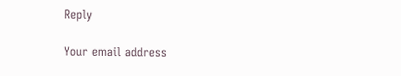Reply

Your email address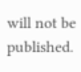will not be published.